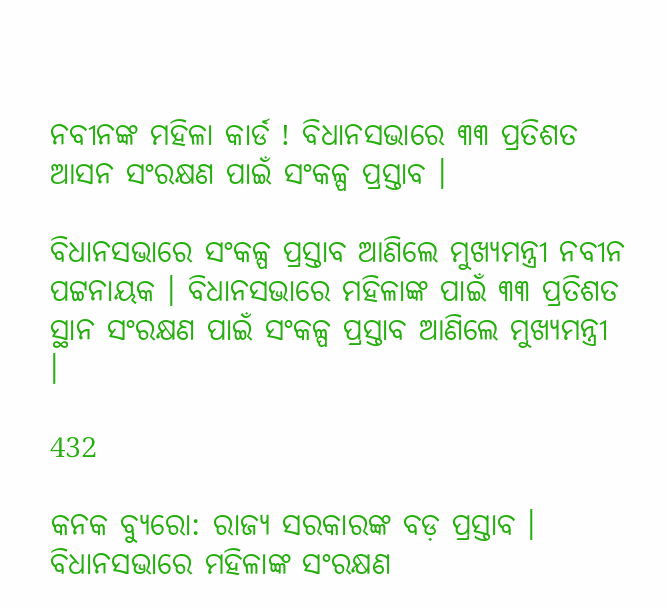ନବୀନଙ୍କ ମହିଳା କାର୍ଡ ! ବିଧାନସଭାରେ ୩୩ ପ୍ରତିଶତ ଆସନ ସଂରକ୍ଷଣ ପାଇଁ ସଂକଳ୍ପ ପ୍ରସ୍ତାବ ।

ବିଧାନସଭାରେ ସଂକଳ୍ପ ପ୍ରସ୍ତାବ ଆଣିଲେ ମୁଖ୍ୟମନ୍ତ୍ରୀ ନବୀନ ପଟ୍ଟନାୟକ । ବିଧାନସଭାରେ ମହିଳାଙ୍କ ପାଇଁ ୩୩ ପ୍ରତିଶତ ସ୍ଥାନ ସଂରକ୍ଷଣ ପାଇଁ ସଂକଳ୍ପ ପ୍ରସ୍ତାବ ଆଣିଲେ ମୁଖ୍ୟମନ୍ତ୍ରୀ ।

432

କନକ ବ୍ୟୁରୋ: ରାଜ୍ୟ ସରକାରଙ୍କ ବଡ଼ ପ୍ରସ୍ତାବ । ବିଧାନସଭାରେ ମହିଳାଙ୍କ ସଂରକ୍ଷଣ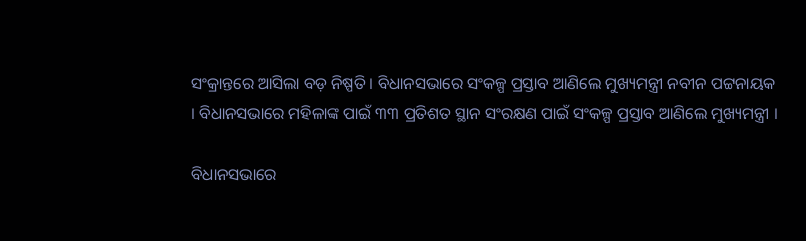ସଂକ୍ରାନ୍ତରେ ଆସିଲା ବଡ଼ ନିଷ୍ପତି । ବିଧାନସଭାରେ ସଂକଳ୍ପ ପ୍ରସ୍ତାବ ଆଣିଲେ ମୁଖ୍ୟମନ୍ତ୍ରୀ ନବୀନ ପଟ୍ଟନାୟକ । ବିଧାନସଭାରେ ମହିଳାଙ୍କ ପାଇଁ ୩୩ ପ୍ରତିଶତ ସ୍ଥାନ ସଂରକ୍ଷଣ ପାଇଁ ସଂକଳ୍ପ ପ୍ରସ୍ତାବ ଆଣିଲେ ମୁଖ୍ୟମନ୍ତ୍ରୀ ।

ବିଧାନସଭାରେ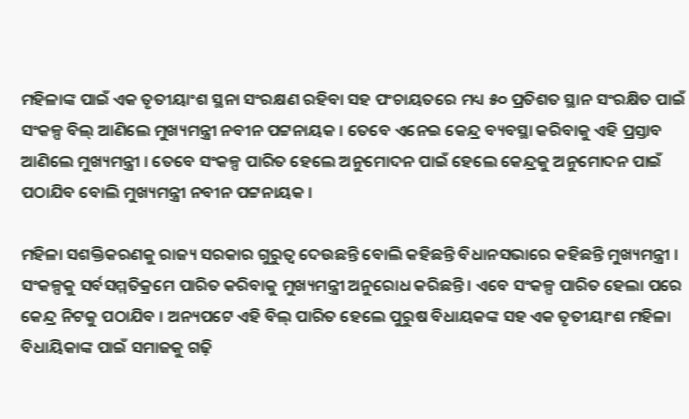ମହିଳାଙ୍କ ପାଇଁ ଏକ ତୃତୀୟାଂଶ ସ୍ଥନା ସଂରକ୍ଷଣ ରହିବା ସହ ପଂଚାୟତରେ ମଧ୍ୟ ୫୦ ପ୍ରତିଶତ ସ୍ଥାନ ସଂରକ୍ଷିତ ପାଇଁ ସଂକଳ୍ପ ବିଲ୍ ଆଣିଲେ ମୁଖ୍ୟମନ୍ତ୍ରୀ ନବୀନ ପଟ୍ଟନାୟକ । ତେବେ ଏନେଇ କେନ୍ଦ୍ର ବ୍ୟବସ୍ଥା କରିବାକୁ ଏହି ପ୍ରସ୍ତାବ ଆଣିଲେ ମୁଖ୍ୟମନ୍ତ୍ରୀ । ତେବେ ସଂକଳ୍ପ ପାରିତ ହେଲେ ଅନୁମୋଦନ ପାଇଁ ହେଲେ କେନ୍ଦ୍ରକୁ ଅନୁମୋଦନ ପାଇଁ ପଠାଯିବ ବୋଲି ମୁଖ୍ୟମନ୍ତ୍ରୀ ନବୀନ ପଟ୍ଟନାୟକ ।

ମହିଳା ସଶକ୍ତିକରଣକୁ ରାଜ୍ୟ ସରକାର ଗୁରୁତ୍ୱ ଦେଉଛନ୍ତି ବୋଲି କହିଛନ୍ତି ବିଧାନସଭାରେ କହିଛନ୍ତି ମୁଖ୍ୟମନ୍ତ୍ରୀ । ସଂକଳ୍ପକୁ ସର୍ବସମ୍ମତିକ୍ରମେ ପାରିତ କରିବାକୁ ମୁଖ୍ୟମନ୍ତ୍ରୀ ଅନୁରୋଧ କରିଛନ୍ତି । ଏବେ ସଂକଳ୍ପ ପାରିତ ହେଲା ପରେ କେନ୍ଦ୍ର ନିଟକୁ ପଠାଯିବ । ଅନ୍ୟପଟେ ଏହି ବିଲ୍ ପାରିତ ହେଲେ ପୁରୁଷ ବିଧାୟକଙ୍କ ସହ ଏକ ତୃତୀୟାଂଶ ମହିଳା ବିଧାୟିକାଙ୍କ ପାଇଁ ସମାଜକୁ ଗଢ଼ି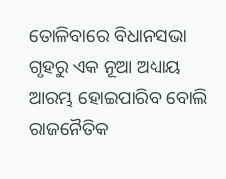ତୋଳିବାରେ ବିଧାନସଭା ଗୃହରୁ ଏକ ନୂଆ ଅଧ୍ୟାୟ ଆରମ୍ଭ ହୋଇପାରିବ ବୋଲି ରାଜନୈତିକ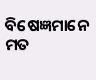ବିଷେଜ୍ଞମାନେ ମତ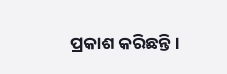ପ୍ରକାଶ କରିଛନ୍ତି ।